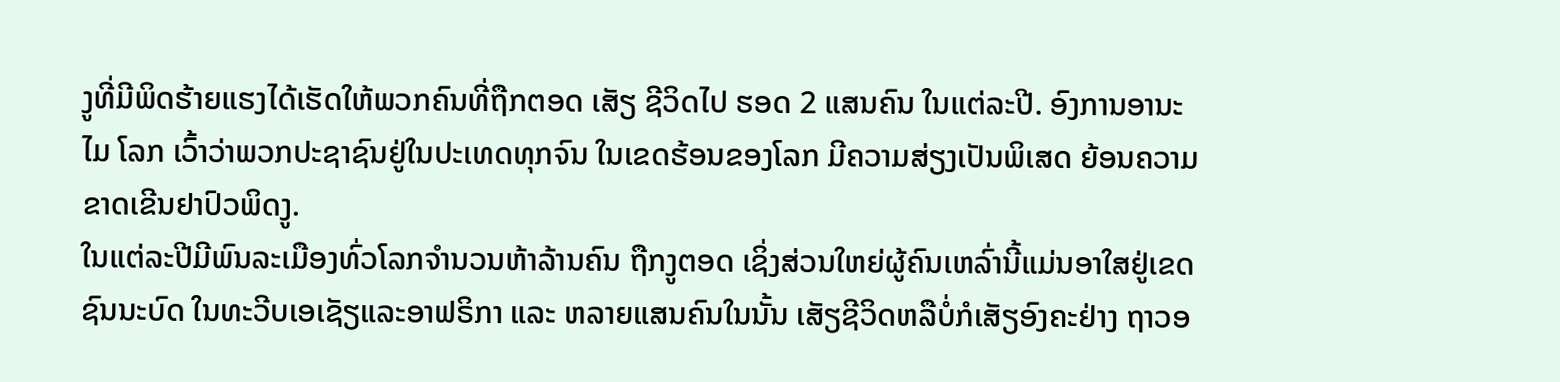ງູທີ່ມີພິດຮ້າຍແຮງໄດ້ເຮັດໃຫ້ພວກຄົນທີ່ຖືກຕອດ ເສັຽ ຊີວິດໄປ ຮອດ 2 ແສນຄົນ ໃນແຕ່ລະປີ. ອົງການອານະໄມ ໂລກ ເວົ້າວ່າພວກປະຊາຊົນຢູ່ໃນປະເທດທຸກຈົນ ໃນເຂດຮ້ອນຂອງໂລກ ມີຄວາມສ່ຽງເປັນພິເສດ ຍ້ອນຄວາມຂາດເຂີນຢາປົວພິດງູ.
ໃນແຕ່ລະປີມີພົນລະເມືອງທົ່ວໂລກຈຳນວນຫ້າລ້ານຄົນ ຖືກງູຕອດ ເຊິ່ງສ່ວນໃຫຍ່ຜູ້ຄົນເຫລົ່ານີ້ແມ່ນອາໃສຢູ່ເຂດຊົນນະບົດ ໃນທະວີບເອເຊັຽແລະອາຟຣິກາ ແລະ ຫລາຍແສນຄົນໃນນັ້ນ ເສັຽຊີວິດຫລືບໍ່ກໍເສັຽອົງຄະຢ່າງ ຖາວອ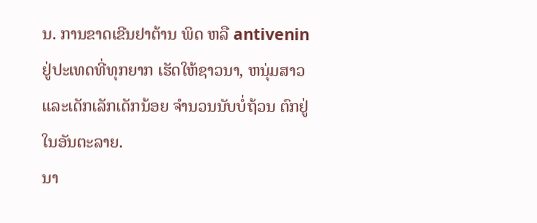ນ. ການຂາດເຂີນຢາຕ້ານ ພິດ ຫລື antivenin ຢູ່ປະເທດທີ່ທຸກຍາກ ເຮັດໃຫ້ຊາວນາ, ຫນຸ່ມສາວ ແລະເດັກເລັກເດັກນ້ອຍ ຈຳນວນນັບບໍ່ຖ້ວນ ຕົກຢູ່ໃນອັນຕະລາຍ.
ນາ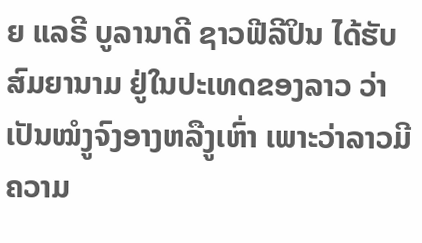ຍ ແລຣີ ບູລານາດີ ຊາວຟີລີປິນ ໄດ້ຮັບສົມຍານາມ ຢູ່ໃນປະເທດຂອງລາວ ວ່າເປັນໝໍງູຈົງອາງຫລືງູເຫົ່າ ເພາະວ່າລາວມີຄວາມ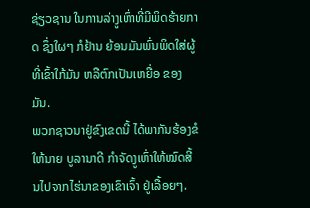ຊ່ຽວຊານ ໃນການລ່າງູເຫົ່າທີ່ມີພິດຮ້າຍກາດ ຊຶ່ງໃຜໆ ກໍຢ້ານ ຍ້ອນມັນພົ່ນພິດໃສ່ຜູ້ທີ່ເຂົ້າໃກ້ມັນ ຫລືຕົກເປັນເຫຍື່ອ ຂອງມັນ.
ພວກຊາວນາຢູ່ຂົງເຂດນີ້ ໄດ້ພາກັນຮ້ອງຂໍໃຫ້ນາຍ ບູລານາດີ ກຳຈັດງູເຫົ່າໃຫ້ໝົດສີ້ນໄປຈາກໄຮ່ນາຂອງເຂົາເຈົ້າ ຢູ່ເລື້ອຍໆ.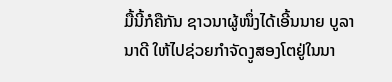ມື້ນີ້ກໍຄືກັນ ຊາວນາຜູ້ໜຶ່ງໄດ້ເອີ້ນນາຍ ບູລານາດີ ໃຫ້ໄປຊ່ວຍກຳຈັດງູສອງໂຕຢູ່ໃນນາ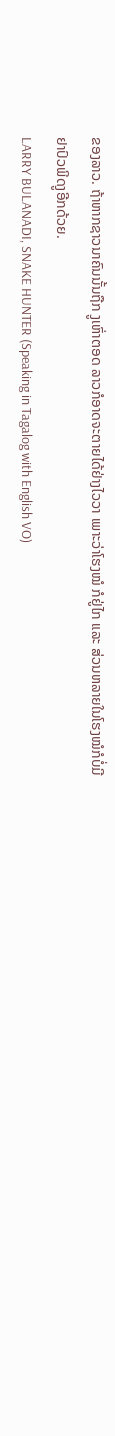ຂອງລາວ. ຖ້າຫາກຊາວນາຄົນນັ້ນຖືກ ງູເຫົ່າຕອດ ລາວກໍອາດຈະຕາຍໄດ້ຢ່າງໄວວາ ເພາະວ່າໂຮງໝໍ ກໍຢູ່ໄກ ແລະ ສ່ວນຫລາຍໃນໂຮງໝໍກໍບໍ່ມີຢາປົວພິດງູອີກດ້ວຍ.
LARRY BULANADI, SNAKE HUNTER (Speaking in Tagalog with English VO)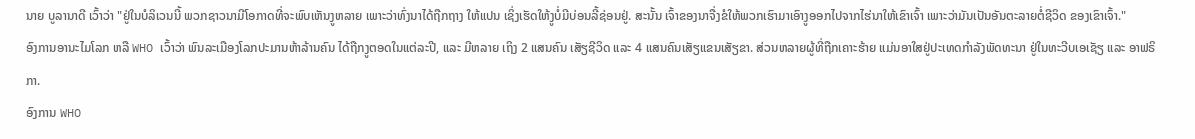ນາຍ ບູລານາດີ ເວົ້າວ່າ "ຢູ່ໃນບໍລິເວນນີ້ ພວກຊາວນາມີໂອກາດທີ່ຈະພົບເຫັນງູຫລາຍ ເພາະວ່າທົ່ງນາໄດ້ຖືກຖາງ ໃຫ້ແປນ ເຊິ່ງເຮັດໃຫ້ງູບໍ່ມີບ່ອນລີ້ຊ່ອນຢູ່. ສະນັ້ນ ເຈົ້າຂອງນາຈື່ງຂໍໃຫ້ພວກເຮົາມາເອົາງູອອກໄປຈາກໄຮ່ນາໃຫ້ເຂົາເຈົ້າ ເພາະວ່າມັນເປັນອັນຕະລາຍຕໍ່ຊີວິດ ຂອງເຂົາເຈົ້າ."
ອົງການອານະໄມໂລກ ຫລື WHO ເວົ້າວ່າ ພົນລະເມືອງໂລກປະມານຫ້າລ້ານຄົນ ໄດ້ຖືກງູຕອດໃນແຕ່ລະປີ, ແລະ ມີຫລາຍ ເຖິງ 2 ແສນຄົນ ເສັຽຊີວິດ ແລະ 4 ແສນຄົນເສັຽແຂນເສັຽຂາ. ສ່ວນຫລາຍຜູ້ທີ່ຖືກເຄາະຮ້າຍ ແມ່ນອາໃສຢູ່ປະເທດກຳລັງພັດທະນາ ຢູ່ໃນທະວີບເອເຊັຽ ແລະ ອາຟຣິກາ.
ອົງການ WHO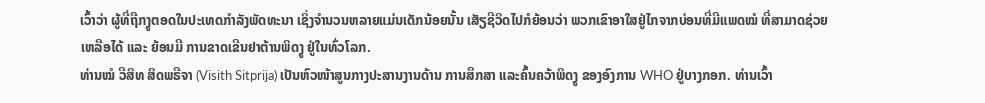ເວົ້າວ່າ ຜູ້ທີ່ຖືກງູຕອດໃນປະເທດກຳລັງພັດທະນາ ເຊິ່ງຈຳນວນຫລາຍແມ່ນເດັກນ້ອຍນັ້ນ ເສັຽຊີວິດໄປກໍຍ້ອນວ່າ ພວກເຂົາອາໃສຢູ່ໄກຈາກບ່ອນທີ່ມີແພດໝໍ ທີ່ສາມາດຊ່ວຍເຫລືອໄດ້ ແລະ ຍ້ອນມີ ການຂາດເຂີນຢາຕ້ານພິດງູ ຢູ່ໃນທົ່ວໂລກ.
ທ່ານໝໍ ວີສິທ ສິດພຣີຈາ (Visith Sitprija) ເປັນຫົວໜ້າສູນກາງປະສານງານດ້ານ ການສຶກສາ ແລະຄົ້ນຄວ້າພິດງູ ຂອງອົງການ WHO ຢູ່ບາງກອກ. ທ່ານເວົ້າ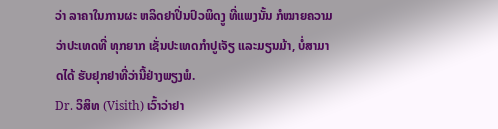ວ່າ ລາຄາໃນການຜະ ຫລິດຢາປິ່ນປົວພິດງູ ທີ່ແພງນັ້ນ ກໍໝາຍຄວາມວ່າປະເທດທີ່ ທຸກຍາກ ເຊັ່ນປະເທດກໍາປູເຈັຽ ແລະມຽນມ້າ, ບໍ່ສາມາດໄດ້ ຮັບຢຸກຢາທີ່ວ່ານີ້ຢ່າງພຽງພໍ.
Dr. ວິສິທ (Visith) ເວົ້າວ່າຢາ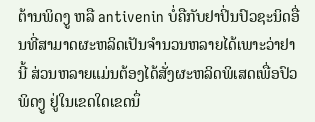ຕ້ານພິດງູ ຫລື antivenin ບໍ່ຄືກັບຢາປິ່ນປົວຊະນິດອື່ນທີ່ສາມາດຜະຫລິດເປັນຈຳນວນຫລາຍໄດ້ເພາະວ່າຢານີ້ ສ່ວນຫລາຍແມ່ນຕ້ອງໄດ້ສັ່ງຜະຫລິດພິເສດເພື່ອປົວພິດງູ ຢູ່ໃນເຂດໃດເຂດນຶ່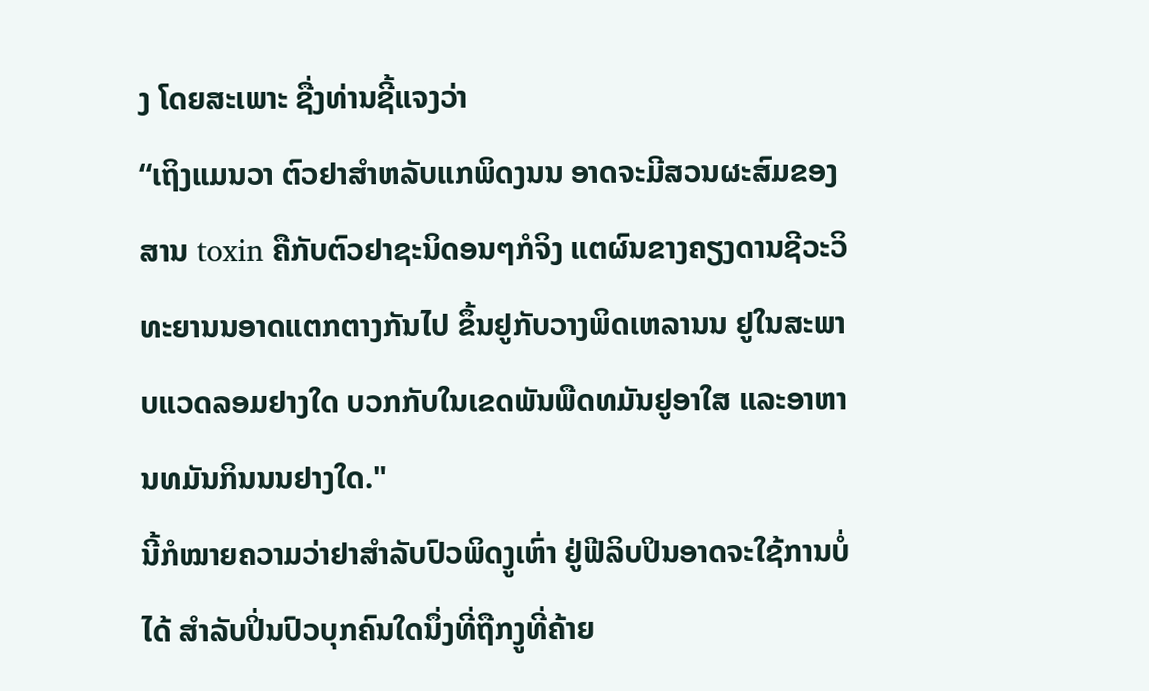ງ ໂດຍສະເພາະ ຊື່ງທ່ານຊີ້ແຈງວ່າ
“ເຖິງແມນວາ ຕົວຢາສຳຫລັບແກພິດງນນ ອາດຈະມີສວນຜະສົມຂອງສານ toxin ຄືກັບຕົວຢາຊະນິດອນໆກໍຈິງ ແຕຜົນຂາງຄຽງດານຊີວະວິທະຍານນອາດແຕກຕາງກັນໄປ ຂຶ້ນຢູກັບວາງພິດເຫລານນ ຢູໃນສະພາບແວດລອມຢາງໃດ ບວກກັບໃນເຂດພັນພືດທມັນຢູອາໃສ ແລະອາຫານທມັນກິນນນຢາງໃດ."
ນີ້ກໍໝາຍຄວາມວ່າຢາສຳລັບປົວພິດງູເຫົ່າ ຢູ່ຟີລິບປິນອາດຈະໃຊ້ການບໍ່ໄດ້ ສຳລັບປິ່ນປົວບຸກຄົນໃດນຶ່ງທີ່ຖືກງູທີ່ຄ້າຍ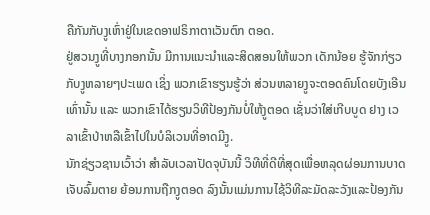ຄືກັນກັບງູເຫົ່າຢູ່ໃນເຂດອາຟຣິກາຕາເວັນຕົກ ຕອດ.
ຢູ່ສວນງູທີ່ບາງກອກນັ້ນ ມີການແນະນຳແລະສິດສອນໃຫ້ພວກ ເດັກນ້ອຍ ຮູ້ຈັກກ່ຽວກັບງູຫລາຍໆປະເພດ ເຊິ່ງ ພວກເຂົາຮຽນຮູ້ວ່າ ສ່ວນຫລາຍງູຈະຕອດຄົນໂດຍບັງເອີນເທົ່ານັ້ນ ແລະ ພວກເຂົາໄດ້ຮຽນວິທີປ້ອງກັນບໍ່ໃຫ້ງູຕອດ ເຊັ່ນວ່າໃສ່ເກີບບູດ ຢາງ ເວລາເຂົ້າປ່າຫລືເຂົ້າໄປໃນບໍລິເວນທີ່ອາດມີງູ.
ນັກຊ່ຽວຊານເວົ້າວ່າ ສຳລັບເວລາປັດຈຸບັນນີ້ ວິທີທີ່ດີທີ່ສຸດເພື່ອຫລຸດຜ່ອນການບາດເຈັບລົ້ມຕາຍ ຍ້ອນການຖືກງູຕອດ ລົງນັ້ນແມ່ນການໄຊ້ວິທີລະມັດລະວັງແລະປ້ອງກັນ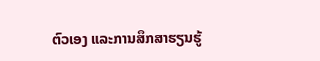ຕົວເອງ ແລະການສຶກສາຮຽນຮູ້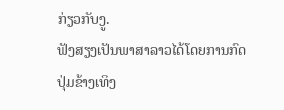ກ່ຽວກັບງູ.
ຟັງສຽງເປັນພາສາລາວໄດ້ໂດຍການກົດປຸ່ມຂ້າງເທິງ